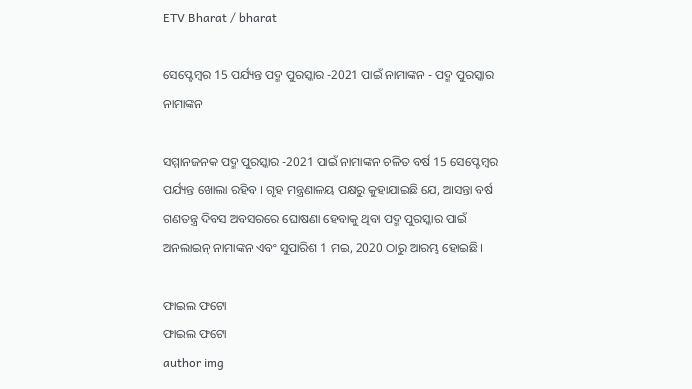ETV Bharat / bharat

ସେପ୍ଟେମ୍ବର 15 ପର୍ଯ୍ୟନ୍ତ ପଦ୍ମ ପୁରସ୍କାର -2021 ପାଇଁ ନାମାଙ୍କନ - ପଦ୍ମ ପୁରସ୍କାର ନାମାଙ୍କନ

ସମ୍ମାନଜନକ ପଦ୍ମ ପୁରସ୍କାର -2021 ପାଇଁ ନାମାଙ୍କନ ଚଳିତ ବର୍ଷ 15 ସେପ୍ଟେମ୍ବର ପର୍ଯ୍ୟନ୍ତ ଖୋଲା ରହିବ । ଗୃହ ମନ୍ତ୍ରଣାଳୟ ପକ୍ଷରୁ କୁହାଯାଇଛି ଯେ, ଆସନ୍ତା ବର୍ଷ ଗଣତନ୍ତ୍ର ଦିବସ ଅବସରରେ ଘୋଷଣା ହେବାକୁ ଥିବା ପଦ୍ମ ପୁରସ୍କାର ପାଇଁ ଅନଲାଇନ୍ ନାମାଙ୍କନ ଏବଂ ସୁପାରିଶ 1 ମଇ, 2020 ଠାରୁ ଆରମ୍ଭ ହୋଇଛି।

ଫାଇଲ ଫଟୋ
ଫାଇଲ ଫଟୋ
author img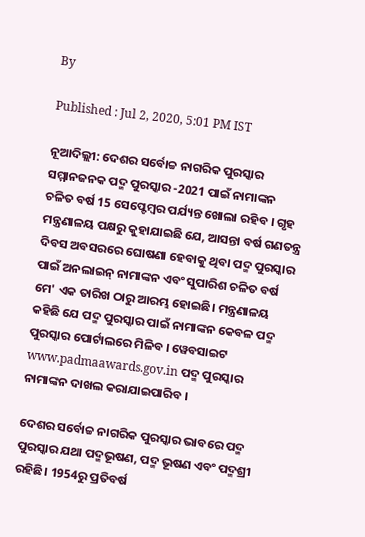By

Published : Jul 2, 2020, 5:01 PM IST

ନୂଆଦିଲ୍ଲୀ: ଦେଶର ସର୍ବୋଚ୍ଚ ନାଗରିକ ପୁରସ୍କାର ସମ୍ମାନଜନକ ପଦ୍ମ ପୁରସ୍କାର -2021 ପାଇଁ ନାମାଙ୍କନ ଚଳିତ ବର୍ଷ 15 ସେପ୍ଟେମ୍ବର ପର୍ଯ୍ୟନ୍ତ ଖୋଲା ରହିବ । ଗୃହ ମନ୍ତ୍ରଣାଳୟ ପକ୍ଷରୁ କୁହାଯାଇଛି ଯେ, ଆସନ୍ତା ବର୍ଷ ଗଣତନ୍ତ୍ର ଦିବସ ଅବସରରେ ଘୋଷଣା ହେବାକୁ ଥିବା ପଦ୍ମ ପୁରସ୍କାର ପାଇଁ ଅନଲାଇନ୍ ନାମାଙ୍କନ ଏବଂ ସୁପାରିଶ ଚଳିତ ବର୍ଷ ମେ' ଏକ ତାରିଖ ଠାରୁ ଆରମ୍ଭ ହୋଇଛି। ମନ୍ତ୍ରଣାଳୟ କହିଛି ଯେ ପଦ୍ମ ପୁରସ୍କାର ପାଇଁ ନାମାଙ୍କନ କେବଳ ପଦ୍ମ ପୁରସ୍କାର ପୋର୍ଟାଲରେ ମିଳିବ । ୱେବସାଇଟ‌ www.padmaawards.gov.in ପଦ୍ମ ପୁରସ୍କାର ନାମାଙ୍କନ ଦାଖଲ କରାଯାଇପାରିବ ।

ଦେଶର ସର୍ବୋଚ୍ଚ ନାଗରିକ ପୁରସ୍କାର ଭାବରେ ପଦ୍ମ ପୁରସ୍କାର ଯଥା ପଦ୍ମଭୂଷଣ, ପଦ୍ମ ଭୂଷଣ ଏବଂ ପଦ୍ମଶ୍ରୀ ରହିଛି। 1954ରୁ ପ୍ରତିବର୍ଷ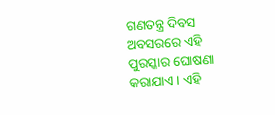ଗଣତନ୍ତ୍ର ଦିବସ ଅବସରରେ ଏହି ପୁରସ୍କାର ଘୋଷଣା କରାଯାଏ । ଏହି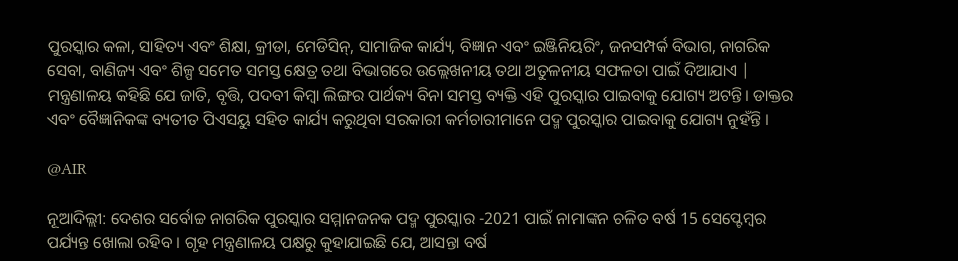ପୁରସ୍କାର କଳା, ସାହିତ୍ୟ ଏବଂ ଶିକ୍ଷା, କ୍ରୀଡା, ମେଡିସିନ୍, ସାମାଜିକ କାର୍ଯ୍ୟ, ବିଜ୍ଞାନ ଏବଂ ଇଞ୍ଜିନିୟରିଂ, ଜନସମ୍ପର୍କ ବିଭାଗ, ନାଗରିକ ସେବା, ବାଣିଜ୍ୟ ଏବଂ ଶିଳ୍ପ ସମେତ ସମସ୍ତ କ୍ଷେତ୍ର ତଥା ବିଭାଗରେ ଉଲ୍ଲେଖନୀୟ ତଥା ଅତୁଳନୀୟ ସଫଳତା ପାଇଁ ଦିଆଯାଏ | ମନ୍ତ୍ରଣାଳୟ କହିଛି ଯେ ଜାତି, ବୃତ୍ତି, ପଦବୀ କିମ୍ବା ଲିଙ୍ଗର ପାର୍ଥକ୍ୟ ବିନା ସମସ୍ତ ବ୍ୟକ୍ତି ଏହି ପୁରସ୍କାର ପାଇବାକୁ ଯୋଗ୍ୟ ଅଟନ୍ତି। ଡାକ୍ତର ଏବଂ ବୈଜ୍ଞାନିକଙ୍କ ବ୍ୟତୀତ ପିଏସୟୁ ସହିତ କାର୍ଯ୍ୟ କରୁଥିବା ସରକାରୀ କର୍ମଚାରୀମାନେ ପଦ୍ମ ପୁରସ୍କାର ପାଇବାକୁ ଯୋଗ୍ୟ ନୁହଁନ୍ତି ।

@AIR

ନୂଆଦିଲ୍ଲୀ: ଦେଶର ସର୍ବୋଚ୍ଚ ନାଗରିକ ପୁରସ୍କାର ସମ୍ମାନଜନକ ପଦ୍ମ ପୁରସ୍କାର -2021 ପାଇଁ ନାମାଙ୍କନ ଚଳିତ ବର୍ଷ 15 ସେପ୍ଟେମ୍ବର ପର୍ଯ୍ୟନ୍ତ ଖୋଲା ରହିବ । ଗୃହ ମନ୍ତ୍ରଣାଳୟ ପକ୍ଷରୁ କୁହାଯାଇଛି ଯେ, ଆସନ୍ତା ବର୍ଷ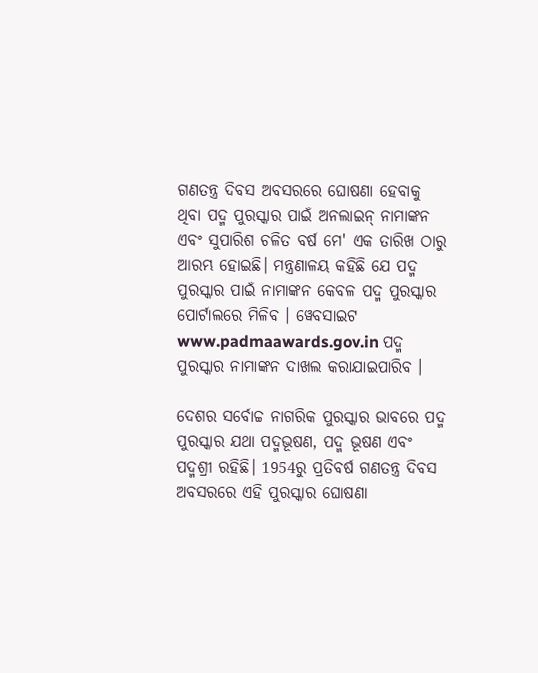ଗଣତନ୍ତ୍ର ଦିବସ ଅବସରରେ ଘୋଷଣା ହେବାକୁ ଥିବା ପଦ୍ମ ପୁରସ୍କାର ପାଇଁ ଅନଲାଇନ୍ ନାମାଙ୍କନ ଏବଂ ସୁପାରିଶ ଚଳିତ ବର୍ଷ ମେ' ଏକ ତାରିଖ ଠାରୁ ଆରମ୍ଭ ହୋଇଛି। ମନ୍ତ୍ରଣାଳୟ କହିଛି ଯେ ପଦ୍ମ ପୁରସ୍କାର ପାଇଁ ନାମାଙ୍କନ କେବଳ ପଦ୍ମ ପୁରସ୍କାର ପୋର୍ଟାଲରେ ମିଳିବ । ୱେବସାଇଟ‌ www.padmaawards.gov.in ପଦ୍ମ ପୁରସ୍କାର ନାମାଙ୍କନ ଦାଖଲ କରାଯାଇପାରିବ ।

ଦେଶର ସର୍ବୋଚ୍ଚ ନାଗରିକ ପୁରସ୍କାର ଭାବରେ ପଦ୍ମ ପୁରସ୍କାର ଯଥା ପଦ୍ମଭୂଷଣ, ପଦ୍ମ ଭୂଷଣ ଏବଂ ପଦ୍ମଶ୍ରୀ ରହିଛି। 1954ରୁ ପ୍ରତିବର୍ଷ ଗଣତନ୍ତ୍ର ଦିବସ ଅବସରରେ ଏହି ପୁରସ୍କାର ଘୋଷଣା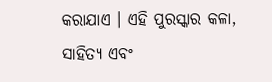କରାଯାଏ । ଏହି ପୁରସ୍କାର କଳା, ସାହିତ୍ୟ ଏବଂ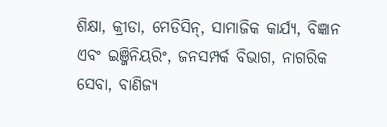ଶିକ୍ଷା, କ୍ରୀଡା, ମେଡିସିନ୍, ସାମାଜିକ କାର୍ଯ୍ୟ, ବିଜ୍ଞାନ ଏବଂ ଇଞ୍ଜିନିୟରିଂ, ଜନସମ୍ପର୍କ ବିଭାଗ, ନାଗରିକ ସେବା, ବାଣିଜ୍ୟ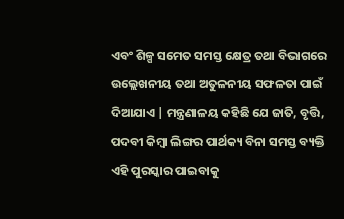ଏବଂ ଶିଳ୍ପ ସମେତ ସମସ୍ତ କ୍ଷେତ୍ର ତଥା ବିଭାଗରେ ଉଲ୍ଲେଖନୀୟ ତଥା ଅତୁଳନୀୟ ସଫଳତା ପାଇଁ ଦିଆଯାଏ | ମନ୍ତ୍ରଣାଳୟ କହିଛି ଯେ ଜାତି, ବୃତ୍ତି, ପଦବୀ କିମ୍ବା ଲିଙ୍ଗର ପାର୍ଥକ୍ୟ ବିନା ସମସ୍ତ ବ୍ୟକ୍ତି ଏହି ପୁରସ୍କାର ପାଇବାକୁ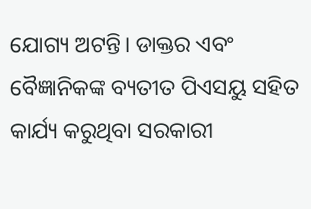ଯୋଗ୍ୟ ଅଟନ୍ତି। ଡାକ୍ତର ଏବଂ ବୈଜ୍ଞାନିକଙ୍କ ବ୍ୟତୀତ ପିଏସୟୁ ସହିତ କାର୍ଯ୍ୟ କରୁଥିବା ସରକାରୀ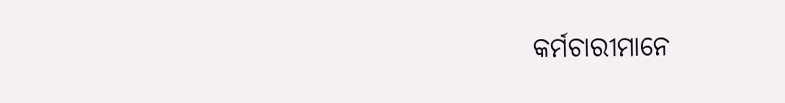କର୍ମଚାରୀମାନେ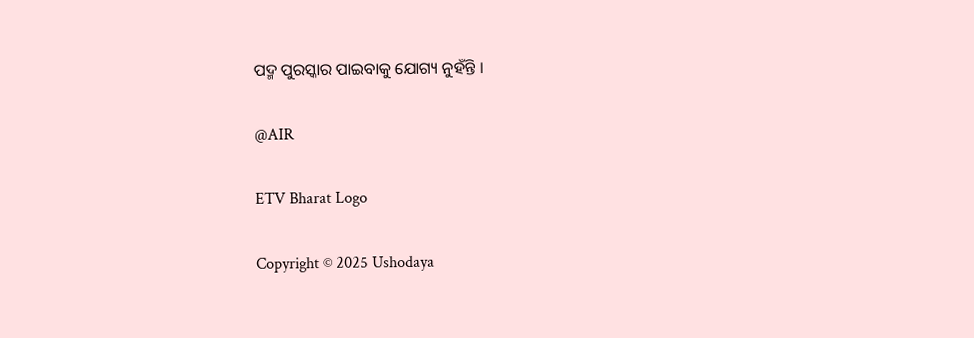ପଦ୍ମ ପୁରସ୍କାର ପାଇବାକୁ ଯୋଗ୍ୟ ନୁହଁନ୍ତି ।

@AIR

ETV Bharat Logo

Copyright © 2025 Ushodaya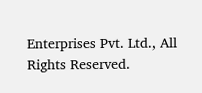Enterprises Pvt. Ltd., All Rights Reserved.